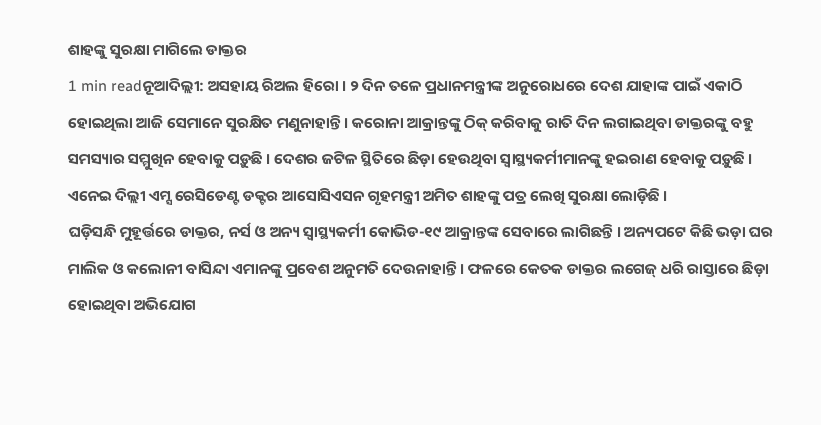ଶାହଙ୍କୁ ସୁରକ୍ଷା ମାଗିଲେ ଡାକ୍ତର
1 min readନୂଆଦିଲ୍ଲୀ: ଅସହାୟ ରିଅଲ ହିରୋ । ୨ ଦିନ ତଳେ ପ୍ରଧାନମନ୍ତ୍ରୀଙ୍କ ଅନୁରୋଧରେ ଦେଶ ଯାହାଙ୍କ ପାଇଁ ଏକାଠି ହୋଇଥିଲା ଆଜି ସେମାନେ ସୁରକ୍ଷିତ ମଣୁନାହାନ୍ତି । କରୋନା ଆକ୍ରାନ୍ତଙ୍କୁ ଠିକ୍ କରିବାକୁ ରାତି ଦିନ ଲଗାଇଥିବା ଡାକ୍ତରଙ୍କୁ ବହୁ ସମସ୍ୟାର ସମ୍ମୁଖିନ ହେବାକୁ ପଡ଼ୁଛି । ଦେଶର ଜଟିଳ ସ୍ଥିତିରେ ଛିଡ଼ା ହେଉଥିବା ସ୍ୱାସ୍ଥ୍ୟକର୍ମୀମାନଙ୍କୁ ହଇରାଣ ହେବାକୁ ପଡ଼ୁଛି । ଏନେଇ ଦିଲ୍ଲୀ ଏମ୍ସ ରେସିଡେଣ୍ଟ ଡକ୍ଟର ଆସୋସିଏସନ ଗୃହମନ୍ତ୍ରୀ ଅମିତ ଶାହଙ୍କୁ ପତ୍ର ଲେଖି ସୁରକ୍ଷା ଲୋଡ଼ିଛି ।
ଘଡ଼ିସନ୍ଧି ମୁହୂର୍ତ୍ତରେ ଡାକ୍ତର, ନର୍ସ ଓ ଅନ୍ୟ ସ୍ୱାସ୍ଥ୍ୟକର୍ମୀ କୋଭିଡ-୧୯ ଆକ୍ରାନ୍ତଙ୍କ ସେବାରେ ଲାଗିଛନ୍ତି । ଅନ୍ୟପଟେ କିଛି ଭଡ଼ା ଘର ମାଲିକ ଓ କଲୋନୀ ବାସିନ୍ଦା ଏମାନଙ୍କୁ ପ୍ରବେଶ ଅନୁମତି ଦେଉନାହାନ୍ତି । ଫଳରେ କେତକ ଡାକ୍ତର ଲଗେଜ୍ ଧରି ରାସ୍ତାରେ ଛିଡ଼ା ହୋଇଥିବା ଅଭିଯୋଗ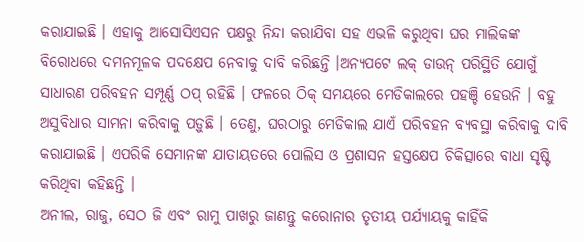କରାଯାଇଛି । ଏହାକୁ ଆସୋସିଏସନ ପକ୍ଷରୁ ନିନ୍ଦା କରାଯିବା ସହ ଏଭଳି କରୁଥିବା ଘର ମାଲିକଙ୍କ ବିରୋଧରେ ଦମନମୂଳକ ପଦକ୍ଷେପ ନେବାକୁ ଦାବି କରିଛନ୍ତି ।ଅନ୍ୟପଟେ ଲକ୍ ଡାଉନ୍ ପରିସ୍ଥିତି ଯୋଗୁଁ ସାଧାରଣ ପରିବହନ ସମ୍ପୂର୍ଣ୍ଣ ଠପ୍ ରହିଛି । ଫଳରେ ଠିକ୍ ସମୟରେ ମେଡିକାଲରେ ପହଞ୍ଚି ହେଉନି । ବହୁ ଅସୁବିଧାର ସାମନା କରିବାକୁ ପଡ଼ୁଛି । ତେଣୁ, ଘରଠାରୁ ମେଡିକାଲ ଯାଏଁ ପରିବହନ ବ୍ୟବସ୍ଥା କରିବାକୁ ଦାବି କରାଯାଇଛି । ଏପରିକି ସେମାନଙ୍କ ଯାତାୟତରେ ପୋଲିସ ଓ ପ୍ରଶାସନ ହସ୍ତକ୍ଷେପ ଚିକିତ୍ସାରେ ବାଧା ସୃଷ୍ଟି କରିଥିବା କହିଛନ୍ତି ।
ଅନୀଲ, ରାଜୁ, ସେଠ ଜି ଏବଂ ରାମୁ ପାଖରୁ ଜାଣନ୍ତୁ କରୋନାର ତୃତୀୟ ପର୍ଯ୍ୟାୟକୁ କାହିଁକି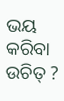ଭୟ କରିବା ଉଚିତ୍ ?